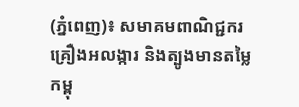(ភ្នំពេញ)៖ សមាគមពាណិជ្ជករគ្រឿងអលង្ការ និងត្បូងមានតម្លៃកម្ពុ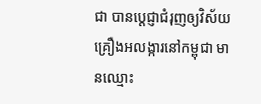ជា បានប្ដេជ្ញាជំរុញឲ្យវិស័យគ្រឿងអលង្ការនៅកម្ពុជា មានឈ្មោះ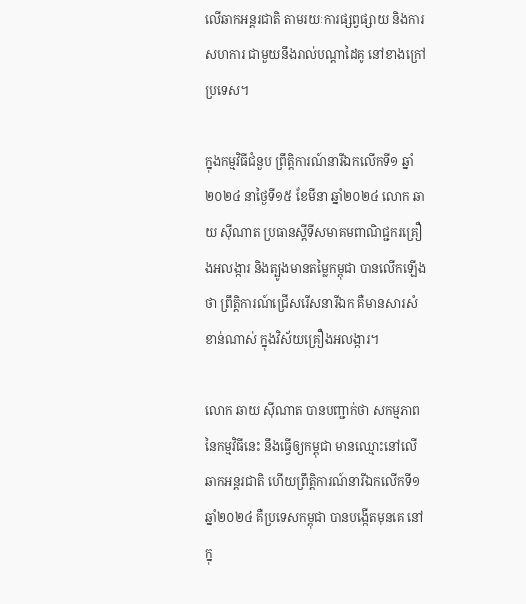លើឆាកអន្តរជាតិ តាមរយៈការផ្សព្វផ្សាយ និងការសហការ ជាមួយនឹងរាល់បណ្ដាដៃគូ នៅខាងក្រៅប្រទេស។

ក្នុងកម្មវិធីជំនួប ព្រឹត្តិការណ៍នារីឯកលើកទី១ ឆ្នាំ២០២៤ នាថ្ងៃទី១៥ ខែមីនា ឆ្នាំ២០២៤ លោក ឆាយ ស៊ីណាត ប្រធានស្ដីទីសមាគមពាណិជ្ជករគ្រឿងអលង្ការ និងត្បូងមានតម្លៃកម្ពុជា បានលើកឡើងថា ព្រឹត្តិការណ៍ជ្រើសរើសនារីឯក គឺមានសារសំខាន់ណាស់ ក្នុងវិស័យគ្រឿងអលង្ការ។

លោក ឆាយ ស៊ីណាត បានបញ្ជាក់ថា សកម្មភាព នៃកម្មវិធីនេះ នឹងធ្វើឲ្យកម្ពុជា មានឈ្មោះនៅលើឆាកអន្តរជាតិ ហើយព្រឹត្តិការណ៍នារីឯកលើកទី១ ឆ្នាំ២០២៤ គឺប្រទេសកម្ពុជា បានបង្កើតមុនគេ នៅក្នុ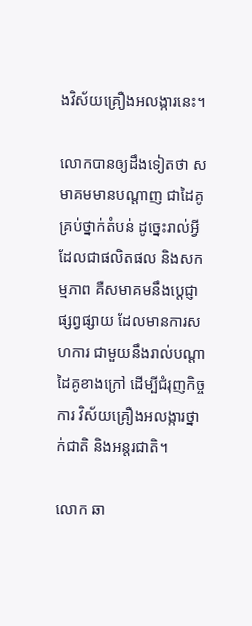ងវិស័យគ្រឿងអលង្ការនេះ។

លោកបានឲ្យដឹងទៀតថា សមាគមមានបណ្ដាញ ជាដៃគូគ្រប់ថ្នាក់តំបន់ ដូច្នេះរាល់អ្វី ដែលជាផលិតផល និងសកម្មភាព គឺសមាគមនឹងបេ្ដជ្ញាផ្សព្វផ្សាយ ដែលមានការសហការ ជាមួយនឹងរាល់បណ្ដាដៃគូខាងក្រៅ ដើម្បីជំរុញកិច្ចការ វិស័យគ្រឿងអលង្ការថ្នាក់ជាតិ និងអន្តរជាតិ។

លោក ឆា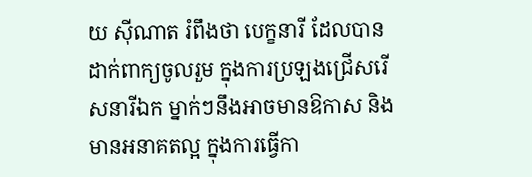យ ស៊ីណាត រំពឹងថា បេក្ខនារី ដែលបានដាក់ពាក្យចូលរួម ក្នុងការប្រឡងជ្រើសរើសនារីឯក ម្នាក់ៗនឹងអាចមានឱកាស និងមានអនាគតល្អ ក្នុងការធ្វើកា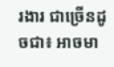រងារ ជាច្រើនដូចជា៖ អាចមា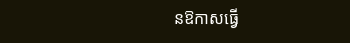នឱកាសធ្វើ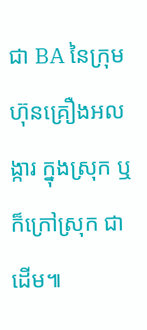ជា BA នៃក្រុមហ៊ុនគ្រឿងអលង្ការ ក្នុងស្រុក ឬក៏ក្រៅស្រុក ជាដើម៕